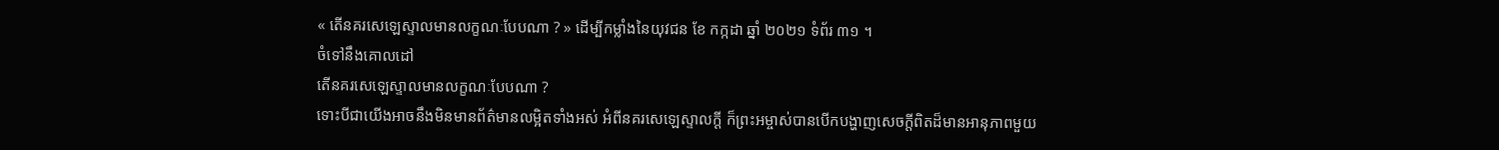« តើនគរសេឡេស្ទាលមានលក្ខណៈបែបណា ? » ដើម្បីកម្លាំងនៃយុវជន ខែ កក្កដា ឆ្នាំ ២០២១ ទំព័រ ៣១ ។
ចំទៅនឹងគោលដៅ
តើនគរសេឡេស្ទាលមានលក្ខណៈបែបណា ?
ទោះបីជាយើងអាចនឹងមិនមានព័ត៌មានលម្អិតទាំងអស់ អំពីនគរសេឡេស្ទាលក្ដី ក៏ព្រះអម្ចាស់បានបើកបង្ហាញសេចក្ដីពិតដ៏មានអានុភាពមួយ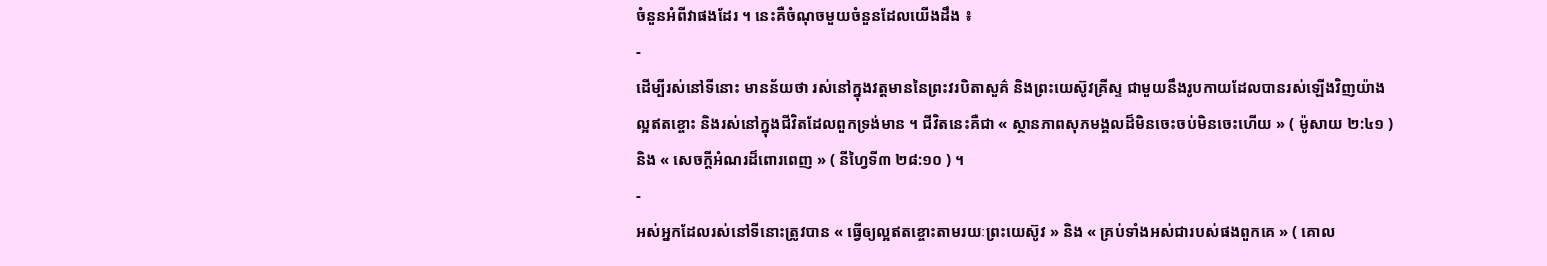ចំនួនអំពីវាផងដែរ ។ នេះគឺចំណុចមួយចំនួនដែលយើងដឹង ៖
-
ដើម្បីរស់នៅទីនោះ មានន័យថា រស់នៅក្នុងវត្តមាននៃព្រះវរបិតាសួគ៌ និងព្រះយេស៊ូវគ្រីស្ទ ជាមួយនឹងរូបកាយដែលបានរស់ឡើងវិញយ៉ាងល្អឥតខ្ចោះ និងរស់នៅក្នុងជីវិតដែលពួកទ្រង់មាន ។ ជីវិតនេះគឺជា « ស្ថានភាពសុភមង្គលដ៏មិនចេះចប់មិនចេះហើយ » ( ម៉ូសាយ ២:៤១ ) និង « សេចក្ដីអំណរដ៏ពោរពេញ » ( នីហ្វៃទី៣ ២៨:១០ ) ។
-
អស់អ្នកដែលរស់នៅទីនោះត្រូវបាន « ធ្វើឲ្យល្អឥតខ្ចោះតាមរយៈព្រះយេស៊ូវ » និង « គ្រប់ទាំងអស់ជារបស់ផងពួកគេ » ( គោល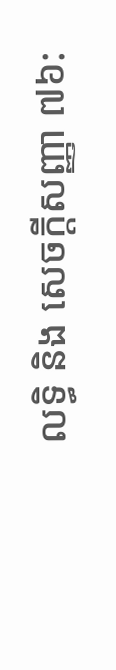លទ្ធិ និង សេចក្ដីសញ្ញា ៧៦: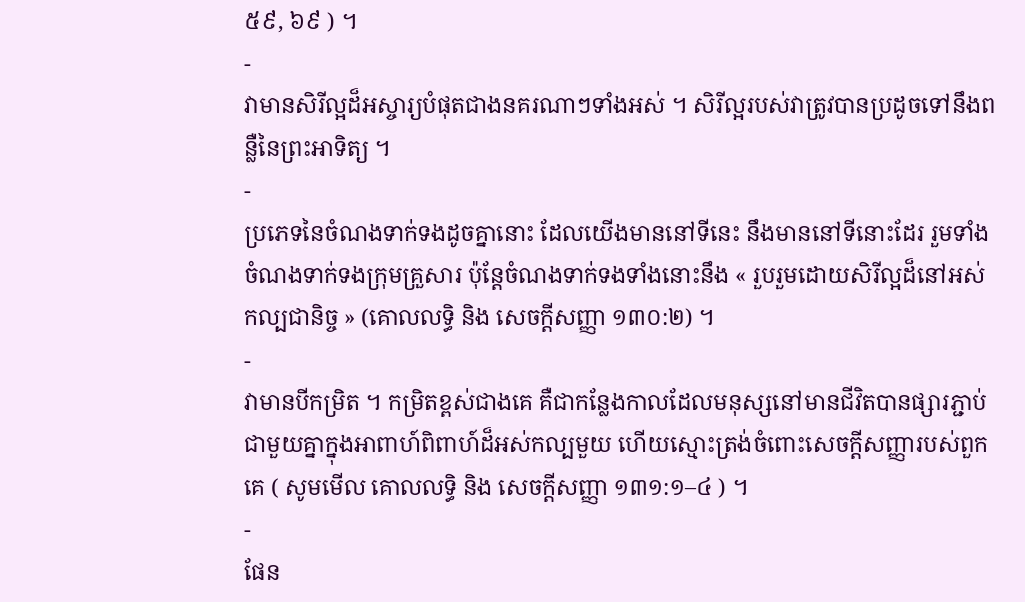៥៩, ៦៩ ) ។
-
វាមានសិរីល្អដ៏អស្ចារ្យបំផុតជាងនគរណាៗទាំងអស់ ។ សិរីល្អរបស់វាត្រូវបានប្រដូចទៅនឹងពន្លឺនៃព្រះអាទិត្យ ។
-
ប្រភេទនៃចំណងទាក់ទងដូចគ្នានោះ ដែលយើងមាននៅទីនេះ នឹងមាននៅទីនោះដែរ រួមទាំងចំណងទាក់ទងក្រុមគ្រួសារ ប៉ុន្តែចំណងទាក់ទងទាំងនោះនឹង « រួបរួមដោយសិរីល្អដ៏នៅអស់កល្បជានិច្ច » (គោលលទ្ធិ និង សេចក្ដីសញ្ញា ១៣០:២) ។
-
វាមានបីកម្រិត ។ កម្រិតខ្ពស់ជាងគេ គឺជាកន្លែងកាលដែលមនុស្សនៅមានជីវិតបានផ្សារភ្ជាប់ជាមួយគ្នាក្នុងអាពាហ៍ពិពាហ៍ដ៏អស់កល្បមួយ ហើយស្មោះត្រង់ចំពោះសេចក្ដីសញ្ញារបស់ពួកគេ ( សូមមើល គោលលទ្ធិ និង សេចក្ដីសញ្ញា ១៣១:១–៤ ) ។
-
ផែន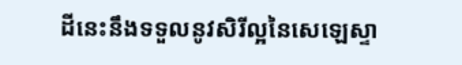ដីនេះនឹងទទួលនូវសិរីល្អនៃសេឡេស្ទា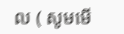ល ( សូមមើ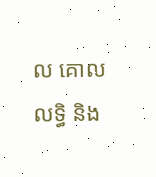ល គោលលទ្ធិ និង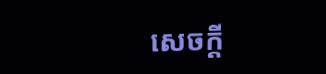សេចក្ដី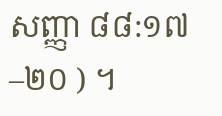សញ្ញា ៨៨:១៧–២០ ) ។